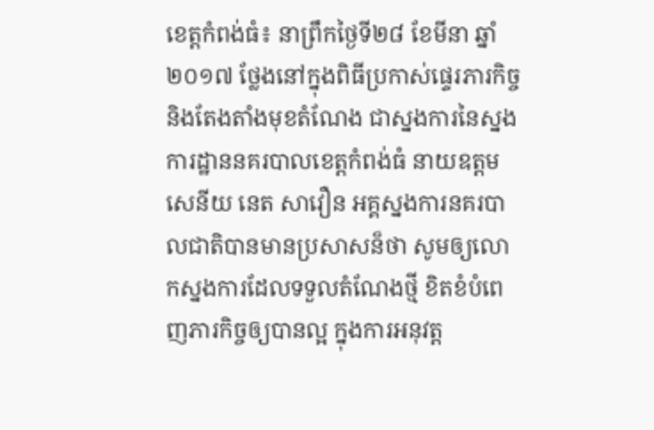ខេត្តកំពង់ធំ៖ នាព្រឹកថ្ងៃទី២៨ ខែមីនា ឆ្នាំ២០១៧ ថ្លែងនៅក្នុងពិធីប្រកាស់ផ្ទេរភារកិច្ច និងតែងតាំងមុខតំណែង ជាស្នងការនៃស្នងការដ្ឋាននគរបាលខេត្តកំពង់ធំ នាយឧត្តមសេនីយ នេត សាវឿន អគ្គស្នងការនគរបាលជាតិបានមានប្រសាសន៏ថា សូមឲ្យលោកស្នងការដែលទទួលតំណែងថ្មី ខិតខំបំពេញភារកិច្ចឲ្យបានល្អ ក្នុងការអនុវត្ត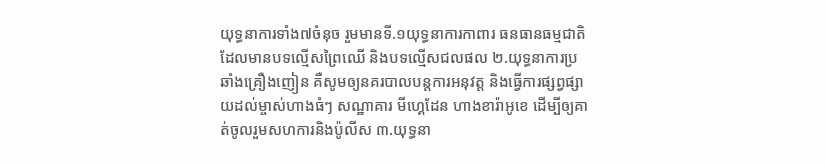យុទ្ធនាការទាំង៧ចំនុច រួមមានទី.១យុទ្ធនាការកាពារ ធនធានធម្មជាតិ ដែលមានបទល្មើសព្រៃឈើ និងបទល្មើសជលផល ២.យុទ្ធនាការប្រឆាំងគ្រឿងញៀន គឺសូមឲ្យនគរបាលបន្តការអនុវត្ត និងធ្វើការផ្សព្វផ្សាយដល់ម្ចាស់ហាងធំៗ សណ្ឋាគារ មីហ្គេដែន ហាងខារ៉ាអូខេ ដើម្បីឲ្យគាត់ចូលរួមសហការនិងប៉ូលីស ៣.យុទ្ធនា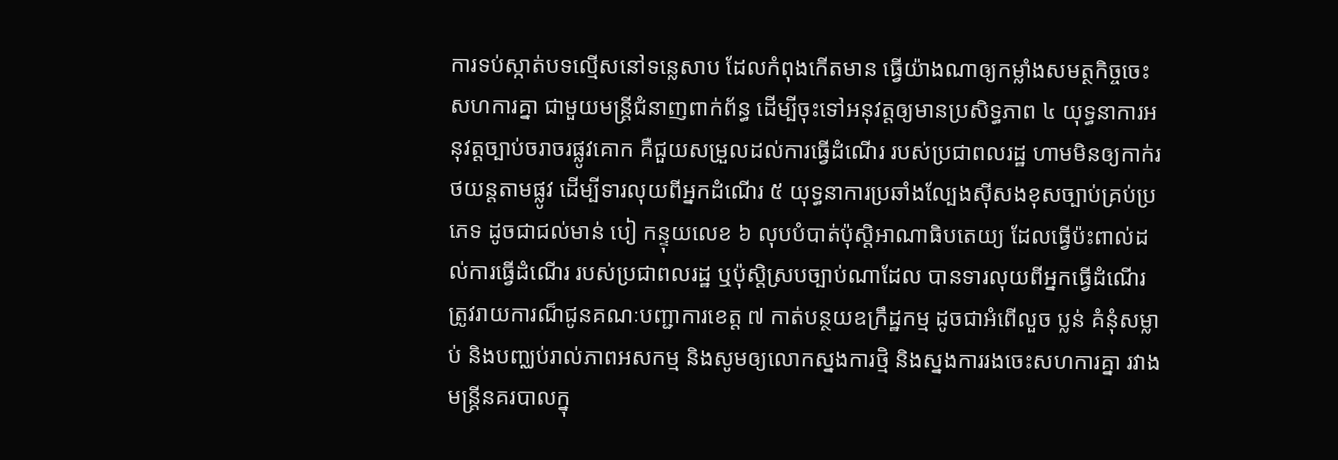ការទប់ស្កាត់បទល្មើសនៅទន្លេសាប ដែលកំពុងកើតមាន ធ្វើយ៉ាងណាឲ្យកម្លាំងសមត្ថកិច្ចចេះសហការគ្នា ជាមួយមន្ត្រីជំនាញពាក់ព័ន្ធ ដើម្បីចុះទៅអនុវត្តឲ្យមានប្រសិទ្ធភាព ៤ យុទ្ធនាការអនុវត្តច្បាប់ចរាចរផ្លូវគោក គឺជួយសម្រួលដល់ការធ្វើដំណើរ របស់ប្រជាពលរដ្ឋ ហាមមិនឲ្យកាក់រថយន្តតាមផ្លូវ ដើម្បីទារលុយពីអ្នកដំណើរ ៥ យុទ្ធនាការប្រឆាំងល្បែងស៊ីសងខុសច្បាប់គ្រប់ប្រភេទ ដូចជាជល់មាន់ បៀ កន្ទុយលេខ ៦ លុបបំបាត់ប៉ុស្តិអាណាធិបតេយ្យ ដែលធ្វើប៉ះពាល់ដល់ការធ្វើដំណើរ របស់ប្រជាពលរដ្ឋ ឬប៉ុស្តិស្របច្បាប់ណាដែល បានទារលុយពីអ្នកធ្វើដំណើរ ត្រូវរាយការណ៏ជូនគណៈបញ្ជាការខេត្ត ៧ កាត់បន្ថយឧក្រឹដ្ឋកម្ម ដូចជាអំពើលួច ប្លន់ គំនុំសម្លាប់ និងបញ្ឈប់រាល់ភាពអសកម្ម និងសូមឲ្យលោកស្នងការថ្មិ និងស្នងការរងចេះសហការគ្នា រវាងមន្ត្រីនគរបាលក្នុ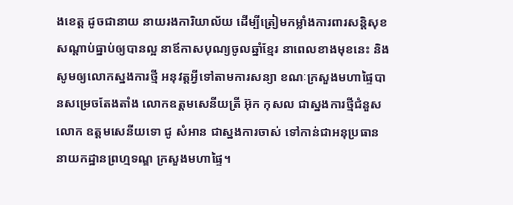ងខេត្ត ដូចជានាយ នាយរងការិយាល័យ ដើម្បីត្រៀមកម្លាំងការពារសន្តិសុខ សណ្តាប់ធ្នាប់ឲ្យបានល្អ នាឪកាសបុណ្យចូលឆ្នាំខ្មែរ នាពេលខាងមុខនេះ និងសូមឲ្យលោកស្នងការថ្មី អនុវត្តអ្វីទៅតាមការសន្យា ខណៈក្រសួងមហាផ្ទៃបានសម្រេចតែងតាំង លោកឧត្តមសេនីយត្រី អ៊ុក កុសល ជាស្នងការថ្មីជំនួសលោក ឧត្តមសេនីយទោ ជូ សំអាន ជាស្នងការចាស់ ទៅកាន់ជាអនុប្រធាន នាយកដ្ឋានព្រហ្មទណ្ឌ ក្រសួងមហាផ្ទៃ។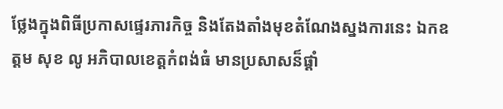ថ្លែងក្នុងពិធីប្រកាសផ្ទេរភារកិច្ច និងតែងតាំងមុខតំណែងស្នងការនេះ ឯកឧត្តម សុខ លូ អភិបាលខេត្តកំពង់ធំ មានប្រសាសន៏ផ្តាំ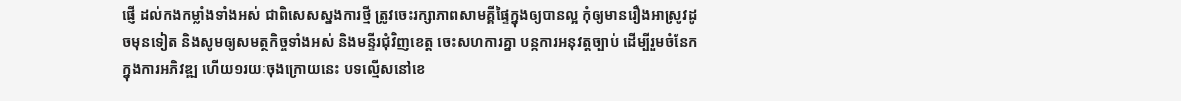ផ្ញើ ដល់កងកម្លាំងទាំងអស់ ជាពិសេសស្នងការថ្មី ត្រូវចេះរក្សាភាពសាមគ្គីផ្ទៃក្នុងឲ្យបានល្អ កុំឲ្យមានរឿងអាស្រូវដូចមុនទៀត និងសូមឲ្យសមត្ថកិច្ចទាំងអស់ និងមន្ទីរជុំវិញខេត្ត ចេះសហការគ្នា បន្កការអនុវត្តច្បាប់ ដើម្បីរួមចំនែកក្នុងការអភិវឌ្ឍ ហើយ១រយៈចុងក្រោយនេះ បទល្មើសនៅខេ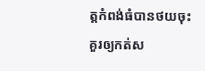ត្តកំពង់ធំបានថយចុះ គួរឲ្យកត់ស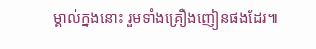ម្គាល់ក្នងនោះ រួមទាំងគ្រឿងញៀនផងដែរ៕